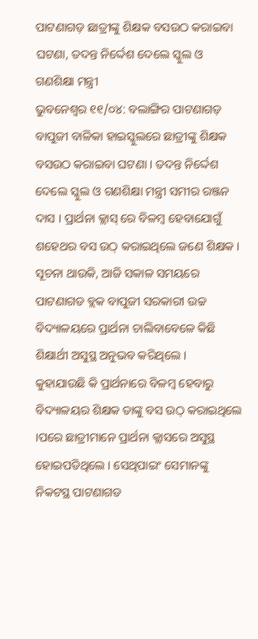ପାଟଣାଗଡ଼ ଛାତ୍ରୀଙ୍କୁ ଶିକ୍ଷକ ବସଉଠ କରାଇବା ଘଟଣା, ତଦନ୍ତ ନିର୍ଦ୍ଦେଶ ଦେଲେ ସ୍କୁଲ ଓ ଗଣଶିକ୍ଷା ମନ୍ତ୍ରୀ
ଭୁବନେଶ୍ୱର ୧୧/୦୪: ବଲାଙ୍ଗିର ପାଟଣାଗଡ଼ ବାପୁଜୀ ବାଳିକା ହାଇସ୍କୁଲରେ ଛାତ୍ରୀଙ୍କୁ ଶିକ୍ଷକ ବସଉଠ କରାଇବା ଘଟଣା । ତଦନ୍ତ ନିର୍ଦ୍ଦେଶ ଦେଲେ ସ୍କୁଲ ଓ ଗଣଶିକ୍ଷା ମନ୍ତ୍ରୀ ସମୀର ରଞ୍ଜନ ଦାସ । ପ୍ରାର୍ଥନା କ୍ଲାସ୍ ରେ ବିଳମ୍ବ ହେବାଯୋଗୁଁ ଶହେଥର ବସ ଉଠ୍ କରାଇଥିଲେ ଜଣେ ଶିକ୍ଷକ । ସୂଚନା ଥାଉକି, ଆଜି ସକାଳ ସମୟରେ ପାଟଣାଗଡ ବ୍ଲକ ବାପୁଜୀ ସରକାରୀ ଉଚ୍ଚ ବିଦ୍ୟାଳୟରେ ପ୍ରାର୍ଥନା ଚାଲିବାବେଳେ କିଛି ଶିକ୍ଷାର୍ଥୀ ଅସୁସ୍ଥ ଅନୁଭବ କରିଥିଲେ ।
କୁହାଯାଉଛି କି ପ୍ରାର୍ଥନାରେ ବିଳମ୍ୱ ହେବାରୁ ବିଦ୍ୟାଳୟର ଶିକ୍ଷକ ତାଙ୍କୁ ବସ ଉଠ୍ କରାଇଥିଲେ ।ପରେ ଛାତ୍ରୀମାନେ ପ୍ରାର୍ଥନା କ୍ଲାସରେ ଅସୁସ୍ଥ ହୋଇପଡିଥିଲେ । ସେଥିପାଇଂ ସେମାନଙ୍କୁ ନିକଟସ୍ଥ ପାଟଣାଗଡ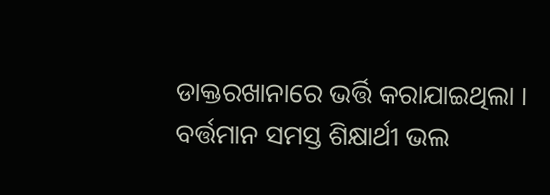ଡାକ୍ତରଖାନାରେ ଭର୍ତ୍ତି କରାଯାଇଥିଲା । ବର୍ତ୍ତମାନ ସମସ୍ତ ଶିକ୍ଷାର୍ଥୀ ଭଲ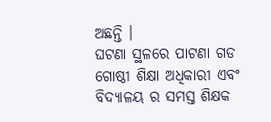ଅଛନ୍ତି ।
ଘଟଣା ସ୍ଥଳରେ ପାଟଣା ଗଡ ଗୋଷ୍ଠୀ ଶିକ୍ଷା ଅଧିକାରୀ ଏବଂ ବିଦ୍ୟାଳୟ ର ସମସ୍ତ ଶିକ୍ଷକ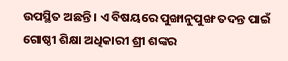ଉପସ୍ଥିତ ଅଛନ୍ତି । ଏ ବିଷୟରେ ପୁଙ୍ଖାନୁପୁଙ୍ଖ ତଦନ୍ତ ପାଇଁ ଗୋଷ୍ଠୀ ଶିକ୍ଷା ଅଧିକାରୀ ଶ୍ରୀ ଶଙ୍କର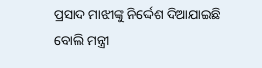ପ୍ରସାଦ ମାଝୀଙ୍କୁ ନିର୍ଦ୍ଦେଶ ଦିଆଯାଇଛି ବୋଲି ମନ୍ତ୍ରୀ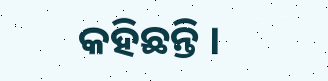କହିଛନ୍ତି ।